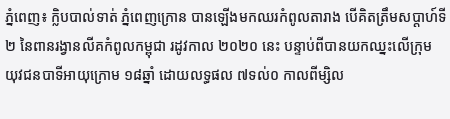ភ្នំពេញ៖ ក្លិបបាល់ទាត់ ភ្នំពេញក្រោន បានឡើងមកឈរកំពូលតារាង បើគិតត្រឹមសប្តាហ៍ទី២ នៃពានរង្វានលីគកំពូលកម្ពុជា រដូវកាល ២០២០ នេះ បន្ទាប់ពីបានយកឈ្នះលើក្រុម យុវជនបាទីអាយុក្រោម ១៨ឆ្នាំ ដោយលទ្ធផល ៧ទល់០ កាលពីម្សិល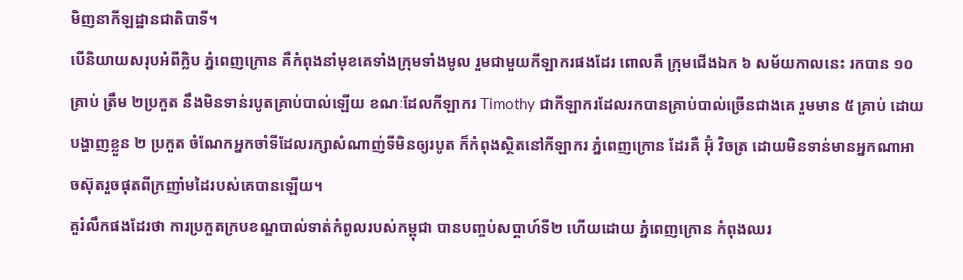មិញនាកីឡដ្ឋានជាតិបាទី។
បើនិយាយសរុបអំពីក្លិប ភ្នំពេញក្រោន គឺកំពុងនាំមុខគេទាំងក្រុមទាំងមូល រួមជាមួយកីឡាករផងដែរ ពោលគឺ ក្រុមជើងឯក ៦ សម័យកាលនេះ រកបាន ១០គ្រាប់ ត្រឹម ២ប្រកួត នឹងមិនទាន់របូតគ្រាប់បាល់ឡើយ ខណៈដែលកីឡាករ Timothy ជាកីឡាករដែលរកបានគ្រាប់បាល់ច្រើនជាងគេ រួមមាន ៥ គ្រាប់ ដោយបង្ហាញខ្លួន ២ ប្រកួត ចំណែកអ្នកចាំទីដែលរក្សាសំណាញ់ទីមិនឲ្យរបូត ក៏កំពុងស្ថិតនៅកីឡាករ ភ្នំពេញក្រោន ដែរគឺ អ៊ុំ វិចត្រ ដោយមិនទាន់មានអ្នកណាអាចស៊ុតរួចផុតពីក្រញាំមដៃរបស់គេបានឡើយ។
គួរំលឹកផងដែរថា ការប្រកួតក្របខណ្ឌបាល់ទាត់កំពូលរបស់កម្ពុជា បានបញ្ចប់សប្តាហ៍ទី២ ហើយដោយ ភ្នំពេញក្រោន កំពុងឈរ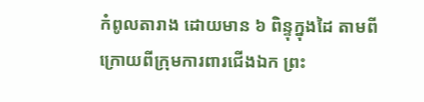កំពូលតារាង ដោយមាន ៦ ពិន្ទុក្នុងដៃ តាមពីក្រោយពីក្រុមការពារជើងឯក ព្រះ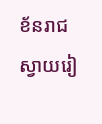ខ័នរាជស្វាយរៀ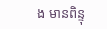ង មានពិន្ទុ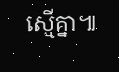ស្មើគ្នា៕